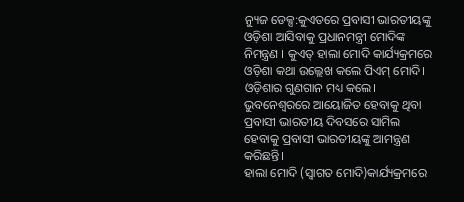ନ୍ୟୁଜ ଡେକ୍ସ:କୁଏତରେ ପ୍ରବାସୀ ଭାରତୀୟଙ୍କୁ ଓଡ଼ିଶା ଆସିବାକୁ ପ୍ରଧାନମନ୍ତ୍ରୀ ମୋଦିଙ୍କ ନିମନ୍ତ୍ରଣ । କୁଏତ୍ ହାଲା ମୋଦି କାର୍ଯ୍ୟକ୍ରମରେ ଓଡ଼ିଶା କଥା ଉଲ୍ଲେଖ କଲେ ପିଏମ୍ ମୋଦି। ଓଡ଼ିଶାର ଗୁଣଗାନ ମଧ୍ୟ କଲେ। ଭୁବନେଶ୍ବରରେ ଆୟୋଜିତ ହେବାକୁ ଥିବା ପ୍ରବାସୀ ଭାରତୀୟ ଦିବସରେ ସାମିଲ ହେବାକୁ ପ୍ରବାସୀ ଭାରତୀୟଙ୍କୁ ଆମନ୍ତ୍ରଣ କରିଛନ୍ତି।
ହାଲା ମୋଦି (ସ୍ୱାଗତ ମୋଦି)କାର୍ଯ୍ୟକ୍ରମରେ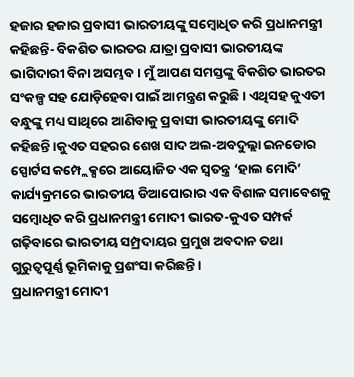ହଜାର ହଜାର ପ୍ରବାସୀ ଭାରତୀୟଙ୍କୁ ସମ୍ବୋଧିତ କରି ପ୍ରଧାନମନ୍ତ୍ରୀ କହିଛନ୍ତି- ବିକଶିତ ଭାରତର ଯାତ୍ରା ପ୍ରବାସୀ ଭାରତୀୟଙ୍କ ଭାଗିଦାରୀ ବିନା ଅସମ୍ଭବ। ମୁଁ ଆପଣ ସମସ୍ତଙ୍କୁ ବିକଶିତ ଭାରତର ସଂକଳ୍ପ ସହ ଯୋଡ଼ିହେବା ପାଇଁ ଆମନ୍ତ୍ରଣ କରୁଛି। ଏଥିସହ କୁଏତୀ ବନ୍ଧୁଙ୍କୁ ମଧ୍ୟ ସାଥିରେ ଆଣିବାକୁ ପ୍ରବାସୀ ଭାରତୀୟଙ୍କୁ ମୋଦି କହିଛନ୍ତି।କୁଏତ ସହରର ଶେଖ ସାଦ ଅଲ-ଅବଦୁଲ୍ଲା ଇନଡୋର ସ୍ପୋର୍ଟସ କମ୍ପ୍ଲେକ୍ସରେ ଆୟୋଜିତ ଏକ ସ୍ୱତନ୍ତ୍ର ‘ହାଲ ମୋଦି’ କାର୍ଯ୍ୟକ୍ରମରେ ଭାରତୀୟ ଡିଆପୋରାର ଏକ ବିଶାଳ ସମାବେଶକୁ ସମ୍ବୋଧିତ କରି ପ୍ରଧାନମନ୍ତ୍ରୀ ମୋଦୀ ଭାରତ-କୁଏତ ସମ୍ପର୍କ ଗଢ଼ିବାରେ ଭାରତୀୟ ସମ୍ପ୍ରଦାୟର ପ୍ରମୁଖ ଅବଦାନ ତଥା ଗୁରୁତ୍ୱପୂର୍ଣ୍ଣ ଭୂମିକାକୁ ପ୍ରଶଂସା କରିଛନ୍ତି ।
ପ୍ରଧାନମନ୍ତ୍ରୀ ମୋଦୀ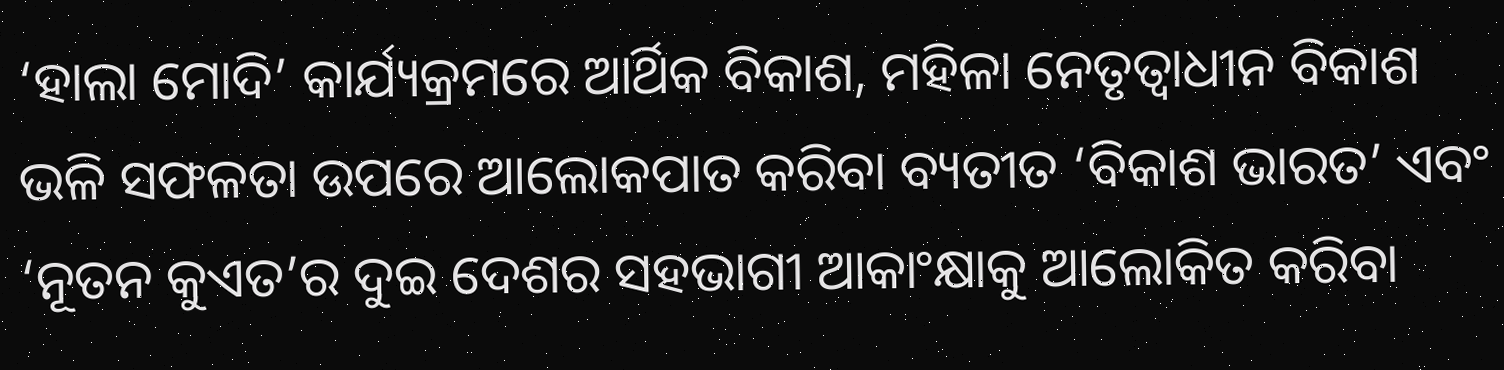‘ହାଲା ମୋଦି’ କାର୍ଯ୍ୟକ୍ରମରେ ଆର୍ଥିକ ବିକାଶ, ମହିଳା ନେତୃତ୍ୱାଧୀନ ବିକାଶ ଭଳି ସଫଳତା ଉପରେ ଆଲୋକପାତ କରିବା ବ୍ୟତୀତ ‘ବିକାଶ ଭାରତ’ ଏବଂ ‘ନୂତନ କୁଏତ’ର ଦୁଇ ଦେଶର ସହଭାଗୀ ଆକାଂକ୍ଷାକୁ ଆଲୋକିତ କରିବା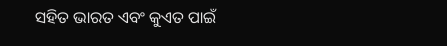ସହିତ ଭାରତ ଏବଂ କୁଏତ ପାଇଁ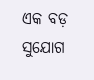ଏକ ବଡ଼ ସୁଯୋଗ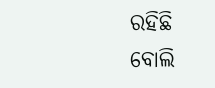ରହିଛି ବୋଲି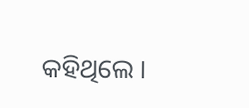କହିଥିଲେ ।